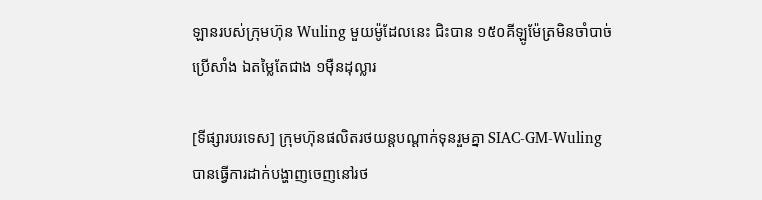ឡានរបស់ក្រុមហ៊ុន Wuling មួយម៉ូដែលនេះ ជិះបាន ១៥០គីឡូម៉ែត្រមិនចាំបាច់ប្រើសាំង ឯតម្លៃតែជាង ១មុឺនដុល្លារ

[ទីផ្សារបរទេស] ក្រុមហ៊ុនផលិតរថយន្តបណ្តាក់ទុនរួមគ្នា SIAC-GM-Wuling បានធ្វើការដាក់បង្ហាញចេញនៅរថ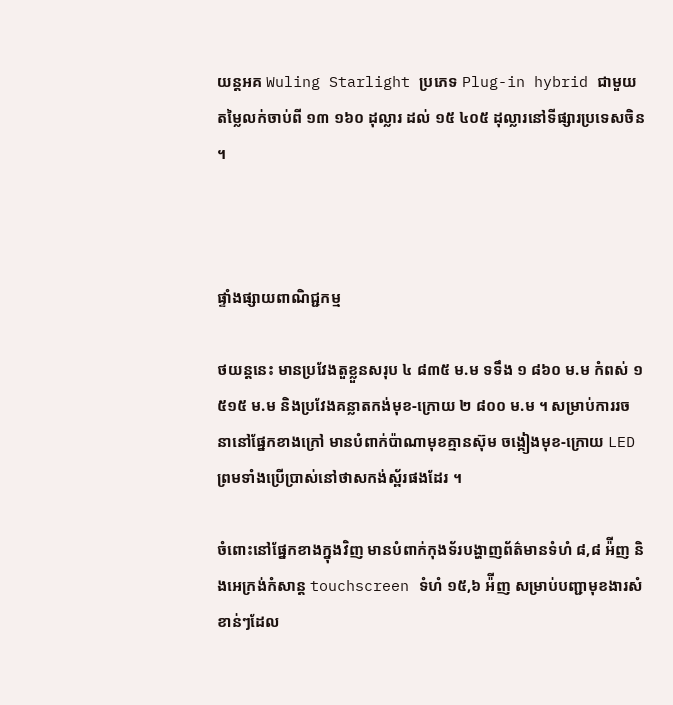យន្តអគ Wuling Starlight ប្រភេទ Plug-in hybrid ជាមួយតម្លៃលក់ចាប់ពី ១៣ ១៦០ ដុល្លារ ដល់ ១៥ ៤០៥ ដុល្លារនៅទីផ្សារប្រទេសចិន ។



ផ្ទាំងផ្សាយពាណិជ្ជកម្ម

ថយន្តនេះ មានប្រវែងតួខ្លួនសរុប ៤ ៨៣៥ ម.ម ទទឹង ១ ៨៦០ ម.ម កំពស់ ១ ៥១៥ ម.ម និងប្រវែងគន្លាតកង់មុខ-ក្រោយ ២ ៨០០ ម.ម ។ សម្រាប់ការរចនានៅផ្នែកខាងក្រៅ មានបំពាក់ប៉ាណាមុខគ្មានស៊ុម ចង្កៀងមុខ-ក្រោយ LED ព្រមទាំងប្រើប្រាស់នៅថាសកង់ស្ព័រផងដែរ ។

ចំពោះនៅផ្នែកខាងក្នុងវិញ មានបំពាក់កុងទ័របង្ហាញព័ត៌មានទំហំ ៨,៨ អ៉ីញ និងអេក្រង់កំសាន្ត touchscreen ទំហំ ១៥,៦ អ៉ីញ សម្រាប់បញ្ជាមុខងារសំខាន់ៗដែល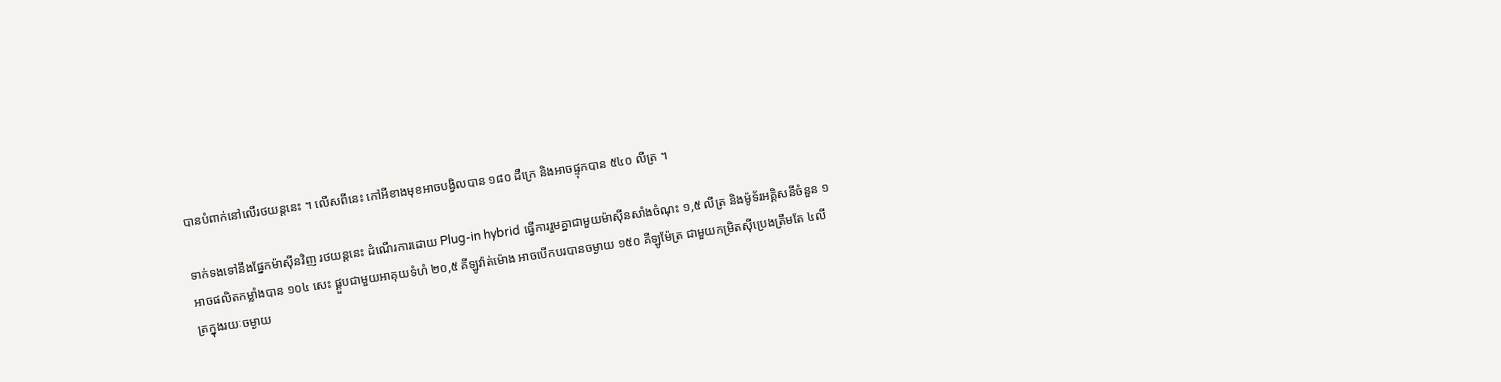បានបំពាក់នៅលើរថយន្តនេះ ។ លើសពីនេះ កៅអីខាងមុខអាចបង្វិលបាន ១៨០ ដឺក្រេ និងអាចផ្ទុកបាន ៥៤០ លីត្រ ។

ទាក់ទងទៅនឹងផ្នែកម៉ាស៊ីនវិញ រថយន្តនេះ ដំណើរការដោយ Plug-in hybrid ធ្វើការរួមគ្នាជាមួយម៉ាស៊ីនសាំងចំណុះ ១,៥ លីត្រ និងម៉ូទ័រអគ្គិសនីចំនួន ១ អាចផលិតកម្លាំងបាន ១០៤ សេះ ផ្គួបជាមួយអាគុយទំហំ ២០,៥ គីឡូវ៉ាត់ម៉ោង អាចបើកបរបានចម្ងាយ ១៥០ គីឡូម៉ែត្រ ជាមួយកម្រិតស៊ីប្រេងត្រឹមតែ ៤លីត្រក្នុងរយៈចម្ងាយ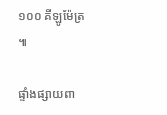១០០ គីឡូម៉ែត្រ ៕

ផ្ទាំងផ្សាយពា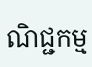ណិជ្ជកម្ម